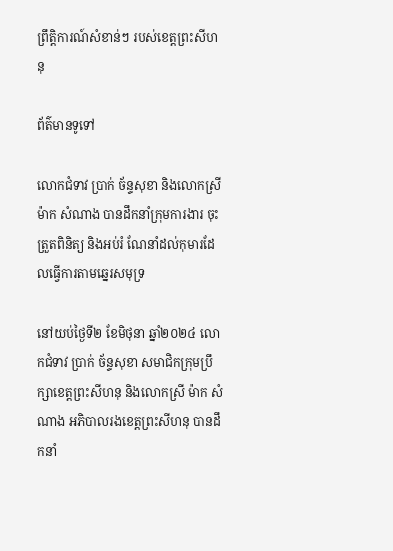ព្រឹត្តិការណ៍សំខាន់ៗ របស់ខេត្តព្រះសីហនុ

ព័ត៌មានទូទៅ

លោកជំទាវ ប្រាក់ ច័ន្ទសុខា និងលោកស្រី ម៉ាក សំណាង បានដឹកនាំក្រុមការងារ ចុះត្រួតពិនិត្យ និងអប់រំ ណែនាំដល់កុមារដែលធ្វើការតាមឆ្នេរសមុទ្រ

នៅយប់ថ្ងៃទី២ ខែមិថុនា ឆ្នាំ២០២៤ លោកជំទាវ ប្រាក់ ច័ន្ទសុខា សមាជិកក្រុមប្រឹក្សាខេត្តព្រះសីហនុ និងលោកស្រី ម៉ាក សំណាង អភិបាលរងខេត្តព្រះសីហនុ បានដឹកនាំ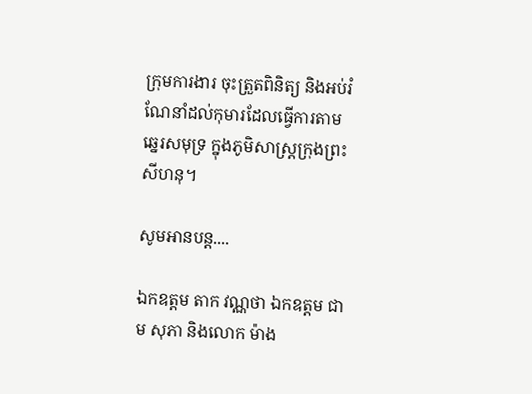ក្រុមការងារ ចុះត្រួតពិនិត្យ និងអប់រំ ណែនាំដល់កុមារដែលធ្វើការតាមឆ្នេរសមុទ្រ ក្នុងភូមិសាស្រ្តក្រុងព្រះសីហនុ។

សូមអានបន្ត....

ឯកឧត្តម តាក វណ្ណថា ឯកឧត្តម ជាម សុភា និងលោក ម៉ាង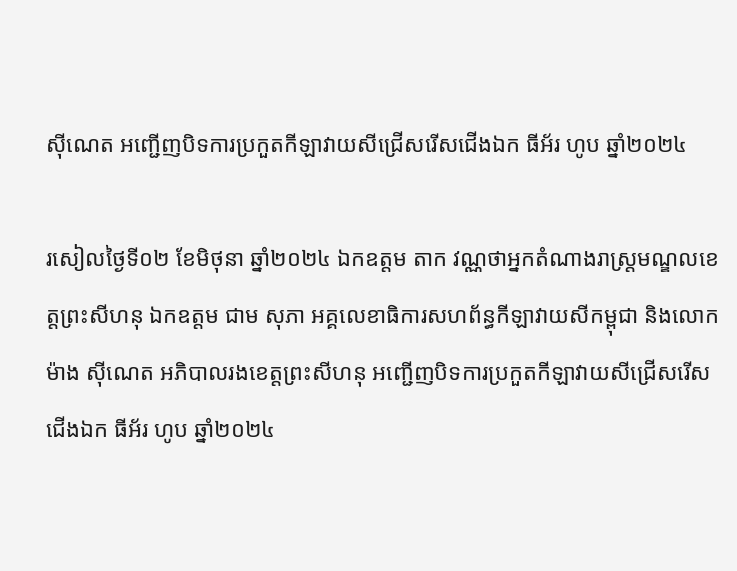ស៊ីណេត អញ្ជើញបិទការប្រកួតកីឡាវាយសីជ្រើសរើសជើងឯក ធីអ័រ ហូប ឆ្នាំ២០២៤

រសៀលថ្ងៃទី០២ ខែមិថុនា ឆ្នាំ២០២៤ ឯកឧត្តម តាក វណ្ណថាអ្នកតំណាងរាស្រ្តមណ្ឌលខេត្តព្រះសីហនុ ឯកឧត្តម ជាម សុភា អគ្គលេខាធិការសហព័ន្ធកីឡាវាយសីកម្ពុជា និងលោក ម៉ាង ស៊ីណេត អភិបាលរងខេត្តព្រះសីហនុ អញ្ជើញបិទការប្រកួតកីឡាវាយសីជ្រើសរើសជើងឯក ធីអ័រ ហូប ឆ្នាំ២០២៤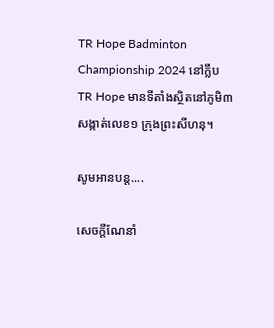TR Hope Badminton Championship 2024 នៅក្លឹប TR Hope មានទីតាំងស្ថិតនៅភូមិ៣ សង្កាត់លេខ១ ក្រុងព្រះសីហនុ។

សូមអានបន្ត....

សេចក្តីណែនាំ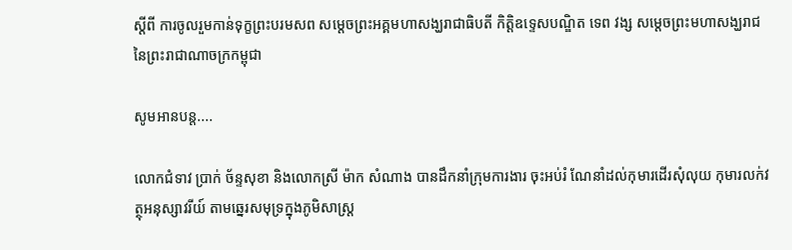ស្តីពី ការចូលរួមកាន់ទុក្ខព្រះបរមសព សម្តេចព្រះអគ្គមហាសង្ឃរាជាធិបតី កិត្តិឧទ្ទេសបណ្ឌិត ទេព វង្ស សម្តេចព្រះមហាសង្ឃរាជនៃព្រះរាជាណាចក្រកម្ពុជា

សូមអានបន្ត....

លោកជំទាវ ប្រាក់ ច័ន្ទសុខា និងលោកស្រី ម៉ាក សំណាង បានដឹកនាំក្រុមការងារ ចុះអប់រំ ណែនាំដល់កុមារដើរសុំលុយ កុមារលក់វត្ថុអនុស្សាវរីយ៍ តាមឆ្នេរសមុទ្រក្នុងភូមិសាស្រ្ត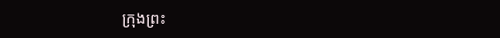ក្រុងព្រះ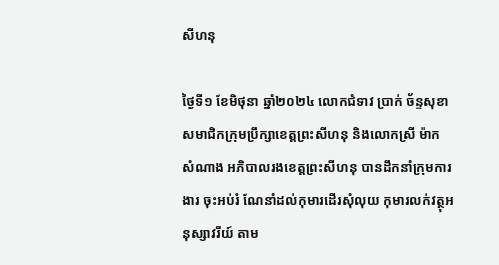សីហនុ

ថ្ងៃទី១ ខែមិថុនា ឆ្នាំ២០២៤ លោកជំទាវ ប្រាក់ ច័ន្ទសុខា សមាជិកក្រុមប្រឹក្សាខេត្តព្រះសីហនុ និងលោកស្រី ម៉ាក សំណាង អភិបាលរងខេត្តព្រះសីហនុ បានដឹកនាំក្រុមការងារ ចុះអប់រំ ណែនាំដល់កុមារដើរសុំលុយ កុមារលក់វត្ថុអនុស្សាវរីយ៍ តាម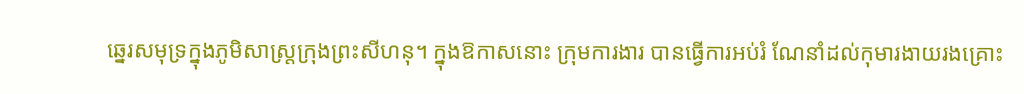ឆ្នេរសមុទ្រក្នុងភូមិសាស្រ្តក្រុងព្រះសីហនុ។ ក្នុងឱកាសនោះ ក្រុមការងារ បានធ្វើការអប់រំ ណែនាំដល់កុមារងាយរងគ្រោះ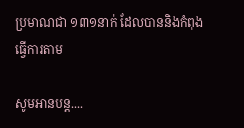ប្រមាណជា ១៣១នាក់ ដែលបាននិងកំពុងធ្វើការតាម

សូមអានបន្ត....